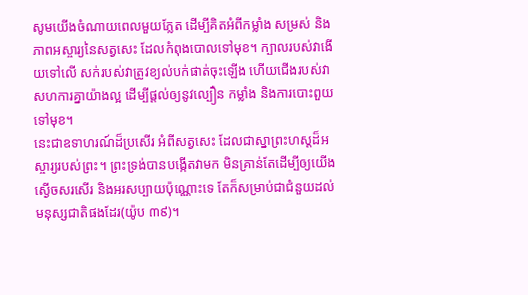សូមយើងចំណាយពេលមួយភ្លែត ដើម្បីគិតអំពីកម្លាំង សម្រស់ និងភាពអស្ចារ្យនៃសត្វសេះ ដែលកំពុងបោលទៅមុខ។ ក្បាលរបស់វាងើយទៅលើ សក់របស់វាត្រូវខ្យល់បក់ផាត់ចុះឡើង ហើយជើងរបស់វាសហការគ្នាយ៉ាងល្អ ដើម្បីផ្តល់ឲ្យនូវល្បឿន កម្លាំង និងការបោះពួយទៅមុខ។
នេះជាឧទាហរណ៍ដ៏ប្រសើរ អំពីសត្វសេះ ដែលជាស្នាព្រះហស្តដ៏អស្ចារ្យរបស់ព្រះ។ ព្រះទ្រង់បានបង្កើតវាមក មិនគ្រាន់តែដើម្បីឲ្យយើងស្ងើចសរសើរ និងអរសប្បាយប៉ុណ្ណោះទេ តែក៏សម្រាប់ជាជំនួយដល់មនុស្សជាតិផងដែរ(យ៉ូប ៣៩)។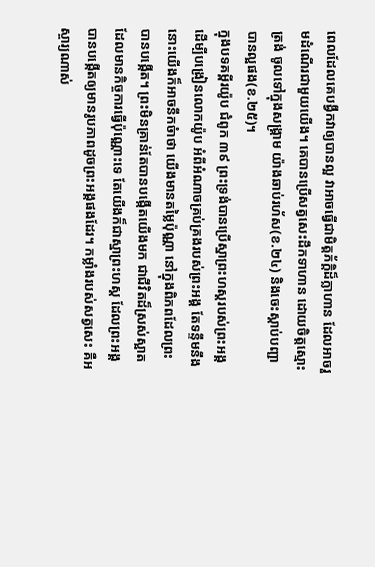ពេលដែលគេបង្វឹកវាឲ្យបានល្អ វាអាចធ្វើជាមិត្តភ័ក្តិដ៏ក្លាហាន ដែលអាចរួមដំណើរជាមួយយើង។ គេបានប្រើសត្វសេះដឹកទាហាន ដោយចិត្តស្មោះត្រង់ ចូលទៅក្នុងសង្រ្គាម យ៉ាងឆាប់រហ័ស(ខ.២៤) និងចេះស្តាប់បញ្ជាបានល្អផង(ខ.២៥)។
ក្នុងបទគម្ពីរយ៉ូប ជំពូក ៣៩ ព្រះទ្រង់បានប្រើស្នាព្រះហស្តរបស់ព្រះអង្គ ដើម្បីបង្រៀនលោកយ៉ូប អំពីអំណាចគ្រប់គ្រងរបស់ព្រះអង្គ តែទន្ទឹមនឹងនោះយើងក៏អាចនឹកចំាថា យើងមានតម្លៃប៉ុណ្ណា នៅក្នុងពិភពដែលព្រះបានបង្កើត។ ព្រះមិនគ្រាន់តែបានបង្កើតយើងមក ជាជីវិតដ៏ស្រស់ស្អាត ដែលមានកិច្ចការធ្វើប៉ុណ្ណោះទេ តែយើងក៏ជាស្នាព្រះហស្ត ដែលព្រះអង្គបានបង្កើតឲ្យមានរូបភាពដូចព្រះអង្គផងដែរ។ កម្លាំងរបស់សត្វសេះ គឺអស្ចារ្យណាស់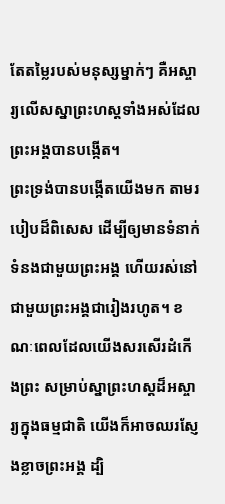តែតម្លៃរបស់មនុស្សម្នាក់ៗ គឺអស្ចារ្យលើសស្នាព្រះហស្តទាំងអស់ដែលព្រះអង្គបានបង្កើត។
ព្រះទ្រង់បានបង្កើតយើងមក តាមរបៀបដ៏ពិសេស ដើម្បីឲ្យមានទំនាក់ទំនងជាមួយព្រះអង្គ ហើយរស់នៅជាមួយព្រះអង្គជារៀងរហូត។ ខណៈពេលដែលយើងសរសើរដំកើងព្រះ សម្រាប់ស្នាព្រះហស្តដ៏អស្ចារ្យក្នុងធម្មជាតិ យើងក៏អាចឈរស្ញែងខ្លាចព្រះអង្គ ដ្បិ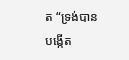ត “ទ្រង់បានបង្កើត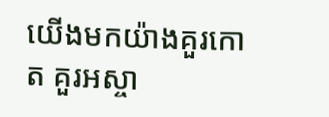យើងមកយ៉ាងគួរកោត គួរអស្ចា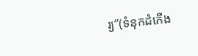រ្យ”(ទំនុកដំកើង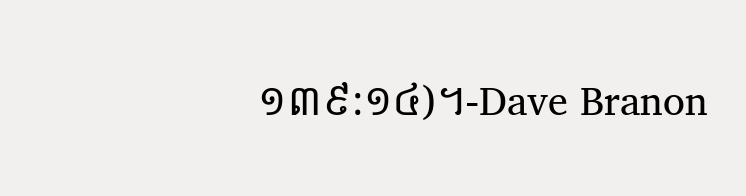១៣៩:១៤)។-Dave Branon